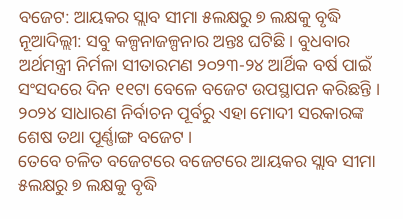ବଜେଟ: ଆୟକର ସ୍ଲାବ ସୀମା ୫ଲକ୍ଷରୁ ୭ ଲକ୍ଷକୁ ବୃଦ୍ଧି
ନୂଆଦିଲ୍ଲୀ: ସବୁ କଳ୍ପନାଜଳ୍ପନାର ଅନ୍ତଃ ଘଟିଛି । ବୁଧବାର ଅର୍ଥମନ୍ତ୍ରୀ ନିର୍ମଳା ସୀତାରମଣ ୨୦୨୩-୨୪ ଆର୍ଥିକ ବର୍ଷ ପାଇଁ ସଂସଦରେ ଦିନ ୧୧ଟା ବେଳେ ବଜେଟ ଉପସ୍ଥାପନ କରିଛନ୍ତି । ୨୦୨୪ ସାଧାରଣ ନିର୍ବାଚନ ପୂର୍ବରୁ ଏହା ମୋଦୀ ସରକାରଙ୍କ ଶେଷ ତଥା ପୂର୍ଣ୍ଣାଙ୍ଗ ବଜେଟ ।
ତେବେ ଚଳିତ ବଜେଟରେ ବଜେଟରେ ଆୟକର ସ୍ଲାବ ସୀମା ୫ଲକ୍ଷରୁ ୭ ଲକ୍ଷକୁ ବୃଦ୍ଧି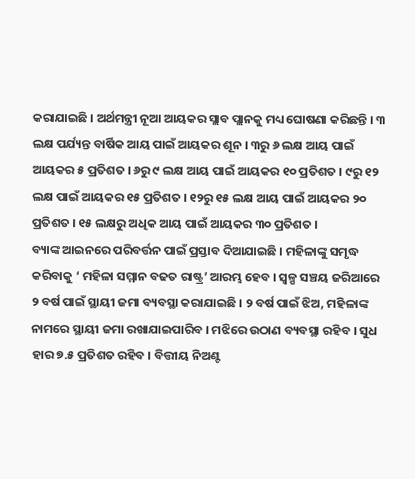କରାଯାଇଛି । ଅର୍ଥମନ୍ତ୍ରୀ ନୂଆ ଆୟକର ସ୍ଲାବ ପ୍ଲାନକୁ ମଧ୍ୟ ଘୋଷଣା କରିଛନ୍ତି । ୩ ଲକ୍ଷ ପର୍ଯ୍ୟନ୍ତ ବାର୍ଷିକ ଆୟ ପାଇଁ ଆୟକର ଶୂନ । ୩ରୁ ୬ ଲକ୍ଷ ଆୟ ପାଇଁ ଆୟକର ୫ ପ୍ରତିଶତ । ୬ରୁ ୯ ଲକ୍ଷ ଆୟ ପାଇଁ ଆୟକର ୧୦ ପ୍ରତିଶତ । ୯ରୁ ୧୨ ଲକ୍ଷ ପାଇଁ ଆୟକର ୧୫ ପ୍ରତିଶତ । ୧୨ରୁ ୧୫ ଲକ୍ଷ ଆୟ ପାଇଁ ଆୟକର ୨୦ ପ୍ରତିଶତ । ୧୫ ଲକ୍ଷରୁ ଅଧିକ ଆୟ ପାଇଁ ଆୟକର ୩୦ ପ୍ରତିଶତ ।
ବ୍ୟାଙ୍କ ଆଇନରେ ପରିବର୍ତ୍ତନ ପାଇଁ ପ୍ରସ୍ତାବ ଦିଆଯାଇଛି । ମହିଳାଙ୍କୁ ସମୃଦ୍ଧ କରିବାକୁ ‘ ମହିଳା ସମ୍ମାନ ବଢତ ରାଷ୍ଟ୍ର’ ଆରମ୍ଭ ହେବ । ସ୍ୱଳ୍ପ ସଞ୍ଚୟ ଜରିଆରେ ୨ ବର୍ଷ ପାଇଁ ସ୍ଥାୟୀ ଜମା ବ୍ୟବସ୍ଥା କରାଯାଇଛି । ୨ ବର୍ଷ ପାଇଁ ଝିଅ, ମହିଳାଙ୍କ ନାମରେ ସ୍ଥାୟୀ ଜମା ରଖାଯାଇପାରିବ । ମଝିରେ ଉଠାଣ ବ୍ୟବସ୍ଥା ରହିବ । ସୁଧ ହାର ୭.୫ ପ୍ରତିଶତ ରହିବ । ବିତ୍ତୀୟ ନିଅଣ୍ଟ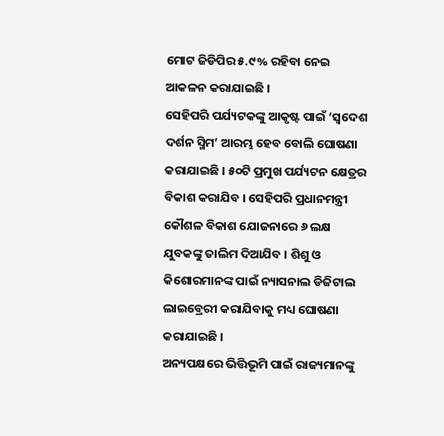ମୋଟ ଜିଡିପିର ୫.୯% ରହିବା ନେଇ ଆକଳନ କରାଯାଇଛି ।
ସେହିପରି ପର୍ଯ୍ୟଟକଙ୍କୁ ଆକୃଷ୍ଟ ପାଇଁ ‘ସ୍ୱଦେଶ ଦର୍ଶନ ସ୍ମିମ’ ଆରମ୍ଭ ହେବ ବୋଲି ଘୋଷଣା କରାଯାଇଛି । ୫୦ଟି ପ୍ରମୁଖ ପର୍ଯ୍ୟଟନ କ୍ଷେତ୍ରର ବିକାଶ କରାଯିବ । ସେହିପରି ପ୍ରଧାନମନ୍ତ୍ରୀ କୌଶଳ ବିକାଶ ଯୋଜନାରେ ୬ ଲକ୍ଷ ଯୁବକଙ୍କୁ ତାଲିମ ଦିଆଯିବ । ଶିଶୁ ଓ କିଶୋରମାନଙ୍କ ପାଇଁ ନ୍ୟାସନାଲ ଡିଜିଟାଲ ଲାଇବ୍ରେରୀ କରାଯିବାକୁ ମଧ୍ୟ ଘୋଷଣା କରାଯାଇଛି ।
ଅନ୍ୟପକ୍ଷରେ ଭିତ୍ତିଭୂମି ପାଇଁ ରାଜ୍ୟମାନଙ୍କୁ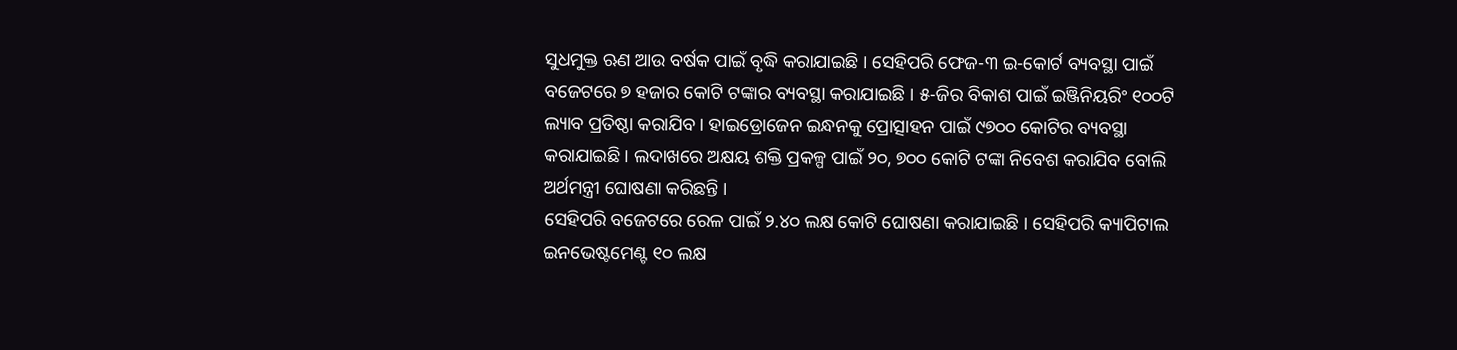ସୁଧମୁକ୍ତ ଋଣ ଆଉ ବର୍ଷକ ପାଇଁ ବୃଦ୍ଧି କରାଯାଇଛି । ସେହିପରି ଫେଜ-୩ ଇ-କୋର୍ଟ ବ୍ୟବସ୍ଥା ପାଇଁ ବଜେଟରେ ୭ ହଜାର କୋଟି ଟଙ୍କାର ବ୍ୟବସ୍ଥା କରାଯାଇଛି । ୫-ଜିର ବିକାଶ ପାଇଁ ଇଞ୍ଜିନିୟରିଂ ୧୦୦ଟି ଲ୍ୟାବ ପ୍ରତିଷ୍ଠା କରାଯିବ । ହାଇଡ୍ରୋଜେନ ଇନ୍ଧନକୁ ପ୍ରୋତ୍ସାହନ ପାଇଁ ୯୭୦୦ କୋଟିର ବ୍ୟବସ୍ଥା କରାଯାଇଛି । ଲଦାଖରେ ଅକ୍ଷୟ ଶକ୍ତି ପ୍ରକଳ୍ପ ପାଇଁ ୨୦, ୭୦୦ କୋଟି ଟଙ୍କା ନିବେଶ କରାଯିବ ବୋଲି ଅର୍ଥମନ୍ତ୍ରୀ ଘୋଷଣା କରିଛନ୍ତି ।
ସେହିପରି ବଜେଟରେ ରେଳ ପାଇଁ ୨.୪୦ ଲକ୍ଷ କୋଟି ଘୋଷଣା କରାଯାଇଛି । ସେହିପରି କ୍ୟାପିଟାଲ ଇନଭେଷ୍ଟମେଣ୍ଟ ୧୦ ଲକ୍ଷ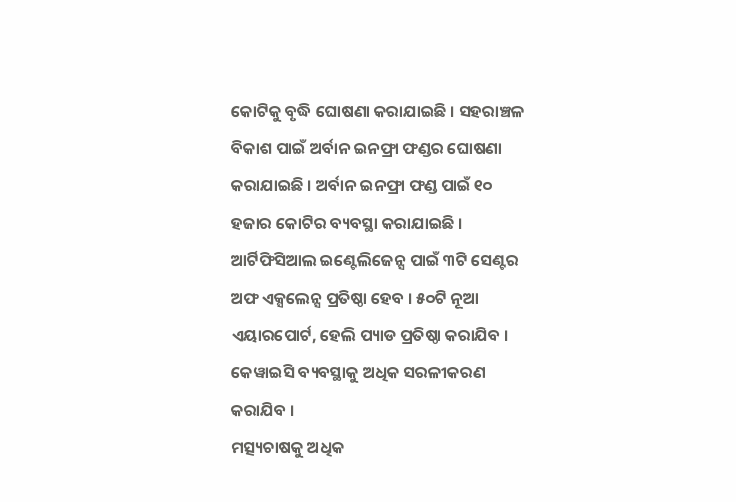କୋଟିକୁ ବୃଦ୍ଧି ଘୋଷଣା କରାଯାଇଛି । ସହରାଞ୍ଚଳ ବିକାଶ ପାଇଁ ଅର୍ବାନ ଇନଫ୍ରା ଫଣ୍ଡର ଘୋଷଣା କରାଯାଇଛି । ଅର୍ବାନ ଇନଫ୍ରା ଫଣ୍ଡ ପାଇଁ ୧୦ ହଜାର କୋଟିର ବ୍ୟବସ୍ଥା କରାଯାଇଛି । ଆର୍ଟିଫିସିଆଲ ଇଣ୍ଟେଲିଜେନ୍ସ ପାଇଁ ୩ଟି ସେଣ୍ଟର ଅଫ ଏକ୍ସଲେନ୍ସ ପ୍ରତିଷ୍ଠା ହେବ । ୫୦ଟି ନୂଆ ଏୟାରପୋର୍ଟ, ହେଲି ପ୍ୟାଡ ପ୍ରତିଷ୍ଠା କରାଯିବ । କେୱାଇସି ବ୍ୟବସ୍ଥାକୁ ଅଧିକ ସରଳୀକରଣ କରାଯିବ ।
ମତ୍ସ୍ୟଚାଷକୁ ଅଧିକ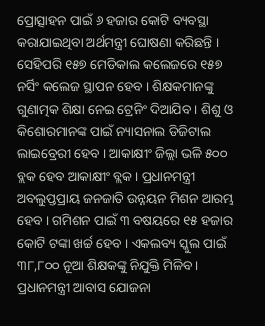ପ୍ରୋତ୍ସାହନ ପାଇଁ ୬ ହଜାର କୋଟି ବ୍ୟବସ୍ଥା କରାଯାଇଥିବା ଅର୍ଥମନ୍ତ୍ରୀ ଘୋଷଣା କରିଛନ୍ତି । ସେହିପରି ୧୫୭ ମେଡିକାଲ କଲେଜରେ ୧୫୭ ନର୍ସିଂ କଲେଜ ସ୍ଥାପନ ହେବ । ଶିକ୍ଷକମାନଙ୍କୁ ଗୁଣାତ୍ମକ ଶିକ୍ଷା ନେଇ ଟ୍ରେନିଂ ଦିଆଯିବ । ଶିଶୁ ଓ କିଶୋରମାନଙ୍କ ପାଇଁ ନ୍ୟାସନାଲ ଡିଜିଟାଲ ଲାଇବ୍ରେରୀ ହେବ । ଆକାକ୍ଷୀଂ ଜିଲ୍ଲା ଭଳି ୫୦୦ ବ୍ଲକ ହେବ ଆକାକ୍ଷୀଂ ବ୍ଲକ । ପ୍ରଧାନମନ୍ତ୍ରୀ ଅବଲୁପ୍ତପ୍ରାୟ ଜନଜାତି ଉନ୍ନୟନ ମିଶନ ଆରମ୍ଭ ହେବ । ଗମିଶନ ପାଇଁ ୩ ବଷୟରେ ୧୫ ହଜାର କୋଟି ଟଙ୍କା ଖର୍ଚ୍ଚ ହେବ । ଏକଲବ୍ୟ ସ୍କୁଲ ପାଇଁ ୩୮,୮୦୦ ନୂଆ ଶିକ୍ଷକଙ୍କୁ ନିଯୁକ୍ତି ମିଳିବ । ପ୍ରଧାନମନ୍ତ୍ରୀ ଆବାସ ଯୋଜନା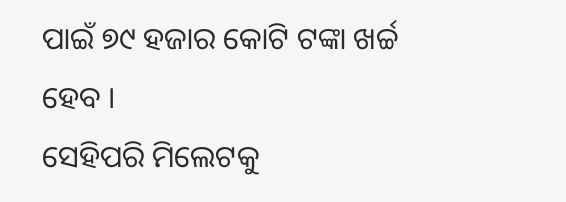ପାଇଁ ୭୯ ହଜାର କୋଟି ଟଙ୍କା ଖର୍ଚ୍ଚ ହେବ ।
ସେହିପରି ମିଲେଟକୁ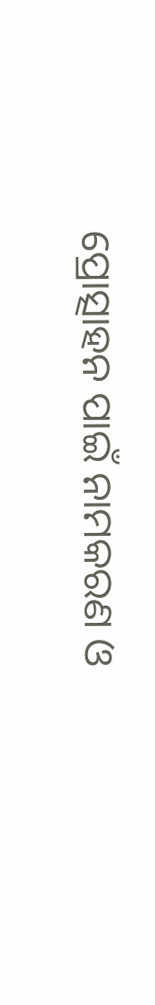ପ୍ରୋତ୍ସାହନ ପାଇଁ ନାମକରଣ ଓ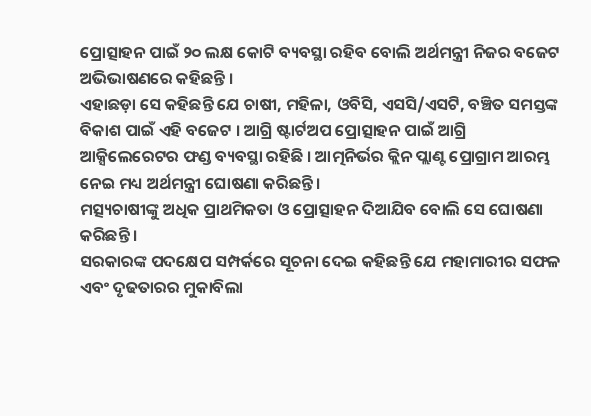ପ୍ରୋତ୍ସାହନ ପାଇଁ ୨୦ ଲକ୍ଷ କୋଟି ବ୍ୟବସ୍ଥା ରହିବ ବୋଲି ଅର୍ଥମନ୍ତ୍ରୀ ନିଜର ବଜେଟ ଅଭିଭାଷଣରେ କହିଛନ୍ତି ।
ଏହାଛଡ଼ା ସେ କହିଛନ୍ତି ଯେ ଚାଷୀ, ମହିଳା, ଓବିସି, ଏସସି/ଏସଟି, ବଞ୍ଚିତ ସମସ୍ତଙ୍କ ବିକାଶ ପାଇଁ ଏହି ବଜେଟ । ଆଗ୍ରି ଷ୍ଟାର୍ଟଅପ ପ୍ରୋତ୍ସାହନ ପାଇଁ ଆଗ୍ରି ଆକ୍ସିଲେରେଟର ଫଣ୍ଡ ବ୍ୟବସ୍ଥା ରହିଛି । ଆତ୍ମନିର୍ଭର କ୍ଲିନ ପ୍ଲାଣ୍ଟ ପ୍ରୋଗ୍ରାମ ଆରମ୍ଭ ନେଇ ମଧ୍ୟ ଅର୍ଥମନ୍ତ୍ରୀ ଘୋଷଣା କରିଛନ୍ତି ।
ମତ୍ସ୍ୟଚାଷୀଙ୍କୁ ଅଧିକ ପ୍ରାଥମିକତା ଓ ପ୍ରୋତ୍ସାହନ ଦିଆଯିବ ବୋଲି ସେ ଘୋଷଣା କରିଛନ୍ତି ।
ସରକାରଙ୍କ ପଦକ୍ଷେପ ସମ୍ପର୍କରେ ସୂଚନା ଦେଇ କହିଛନ୍ତି ଯେ ମହାମାରୀର ସଫଳ ଏବଂ ଦୃଢତାରର ମୁକାବିଲା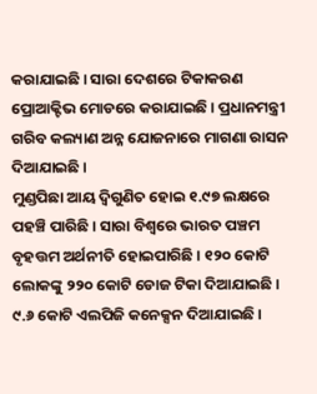କରାଯାଇଛି । ସାରା ଦେଶରେ ଟିକାକରଣ ପ୍ରୋଆକ୍ଟିଭ ମୋଡରେ କରାଯାଇଛି । ପ୍ରଧାନମନ୍ତ୍ରୀ ଗରିବ କଲ୍ୟାଣ ଅନ୍ନ ଯୋଜନାରେ ମାଗଣା ରାସନ ଦିଆଯାଇଛି ।
ମୁଣ୍ଡପିଛା ଆୟ ଦ୍ୱିଗୁଣିତ ହୋଇ ୧.୯୭ ଲକ୍ଷରେ ପହଞ୍ଚି ପାରିଛି । ସାରା ବିଶ୍ୱରେ ଭାରତ ପଞ୍ଚମ ବୃହତ୍ତମ ଅର୍ଥନୀତି ହୋଇପାରିଛି । ୧୨୦ କୋଟି ଲୋକଙ୍କୁ ୨୨୦ କୋଟି ଡୋଜ ଟିକା ଦିଆଯାଇଛି । ୯.୬ କୋଟି ଏଲପିଜି କନେକ୍ସନ ଦିଆଯାଇଛି ।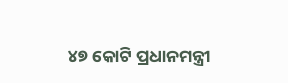୪୭ କୋଟି ପ୍ରଧାନମନ୍ତ୍ରୀ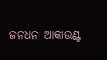ଜନଧନ ଆକାଉଣ୍ଟ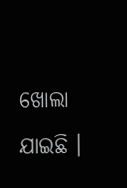ଖୋଲା ଯାଇଛି ।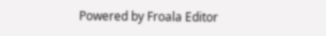Powered by Froala Editor